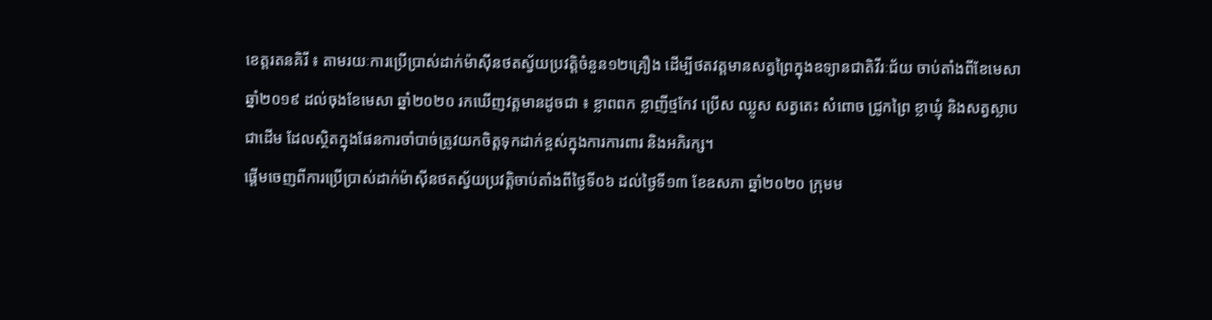ខេត្តរតនគិរី ៖ តាមរយៈការប្រេីប្រាស់ដាក់ម៉ាស៊ីនថតស្វ័យប្រវត្តិចំនួន១២គ្រឿង ដេីម្បីថតវត្តមានសត្វព្រៃក្នុងឧទ្យានជាតិវីរៈជ័យ ចាប់តាំងពីខែមេសា ឆ្នាំ២០១៩ ដល់ចុងខែមេសា ឆ្នាំ២០២០ រកឃេីញវត្តមានដូចជា ៖ ខ្លាពពក ខ្លាញីថ្មកែវ ប្រើស ឈ្លូស សត្វតេះ សំពោច ជ្រូកព្រៃ ខ្លាឃ្មុំ និងសត្វស្លាបជាដើម ដែលស្ថិតក្នុងផែនការចាំបាច់ត្រូវយកចិត្តទុកដាក់ខ្ពស់ក្នុងការការពារ និងអភិរក្ស។
ផ្តេីមចេញពីការប្រេីប្រាស់ដាក់ម៉ាស៊ីនថតស្វ័យប្រវត្តិចាប់តាំងពីថ្ងៃទី០៦ ដល់ថ្ងៃទី១៣ ខែឧសភា ឆ្នាំ២០២០ ក្រុមម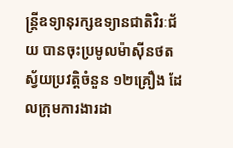ន្រ្តីឧទ្យានុរក្សឧទ្យានជាតិវិរៈជ័យ បានចុះប្រមូលម៉ាស៊ីនថតស្វ័យប្រវត្តិចំនួន ១២គ្រឿង ដែលក្រុមការងារដា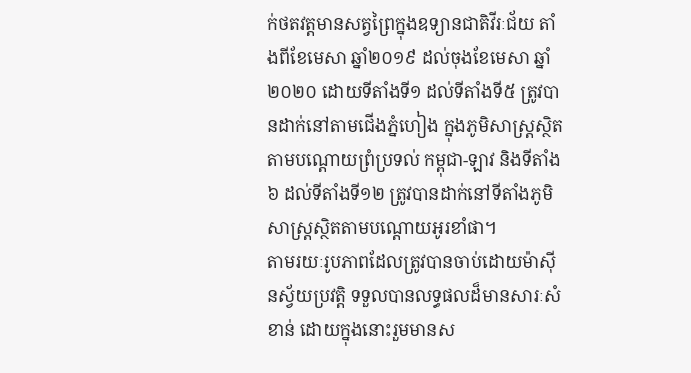ក់ថតវត្តមានសត្វព្រៃក្នុងឧទ្យានជាតិវីរៈជ័យ តាំងពីខែមេសា ឆ្នាំ២០១៩ ដល់ចុងខែមេសា ឆ្នាំ២០២០ ដោយទីតាំងទី១ ដល់ទីតាំងទី៥ ត្រូវបានដាក់នៅតាមជើងភ្នំហៀង ក្នុងភូមិសាស្រ្តស្ថិតតាមបណ្តោយព្រំប្រទល់ កម្ពុជា-ឡាវ និងទីតាំង៦ ដល់ទីតាំងទី១២ ត្រូវបានដាក់នៅទីតាំងភូមិសាស្ត្រស្ថិតតាមបណ្តោយអូរខាំផា។
តាមរយៈរូបភាពដែលត្រូវបានចាប់ដោយម៉ាស៊ីនស្វ័យប្រវត្តិ ទទួលបានលទ្ធផលដ៏មានសារៈសំខាន់ ដោយក្នុងនោះរួមមានស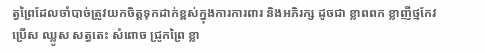ត្វព្រៃដែលចាំបាច់ត្រូវយកចិត្តទុកដាក់ខ្ពស់ក្នុងការការពារ និងអភិរក្ស ដូចជា ខ្លាពពក ខ្លាញីថ្មកែវ ប្រើស ឈ្លូស សត្វតេះ សំពោច ជ្រូកព្រៃ ខ្លា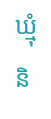ឃ្មុំ និ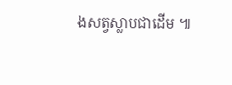ងសត្វស្លាបជាដើម ៕